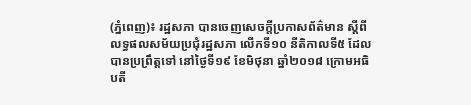(ភ្នំពេញ)៖ រដ្ឋសភា បានចេញសេចក្ដីប្រកាសព័ត៌មាន ស្ដីពីលទ្ធផលសម័យប្រជុំរដ្ឋសភា លើកទី១០ នីតិកាលទី៥ ដែលបានប្រព្រឹត្តទៅ នៅថ្ងៃទី១៩ ខែមិថុនា ឆ្នាំ២០១៨ ក្រោមអធិបតី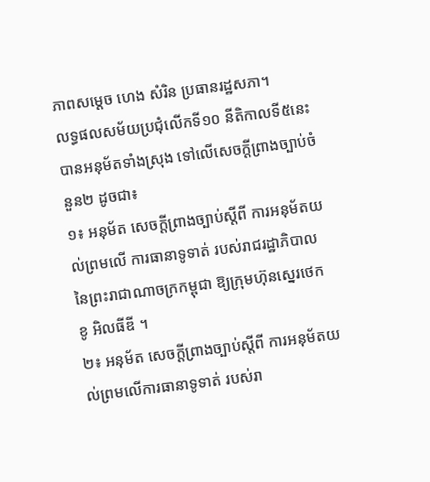ភាពសម្ដេច ហេង សំរិន ប្រធានរដ្ឋសភា។
លទ្ធផលសម័យប្រជុំលើកទី១០ នីតិកាលទី៥នេះ បានអនុម័តទាំងស្រុង ទៅលើសេចក្តីព្រាងច្បាប់ចំនួន២ ដូចជា៖
១៖ អនុម័ត សេចក្តីព្រាងច្បាប់ស្តីពី ការអនុម័តយល់ព្រមលើ ការធានាទូទាត់ របស់រាជរដ្ឋាភិបាល នៃព្រះរាជាណាចក្រកម្ពុជា ឱ្យក្រុមហ៊ុនស្នេរថេក ខូ អិលធីឌី ។
២៖ អនុម័ត សេចក្តីព្រាងច្បាប់ស្តីពី ការអនុម័តយល់ព្រមលើការធានាទូទាត់ របស់រា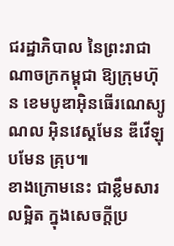ជរដ្ឋាភិបាល នៃព្រះរាជាណាចក្រកម្ពុជា ឱ្យក្រុមហ៊ុន ខេមបូឌាអ៊ិនធើរណេស្យូណល អ៊ិនវេស្តមែន ឌីវើឡុបមែន គ្រុប៕
ខាងក្រោមនេះ ជាខ្លឹមសារលម្អិត ក្នុងសេចក្ដីប្រ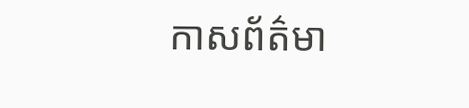កាសព័ត៌មា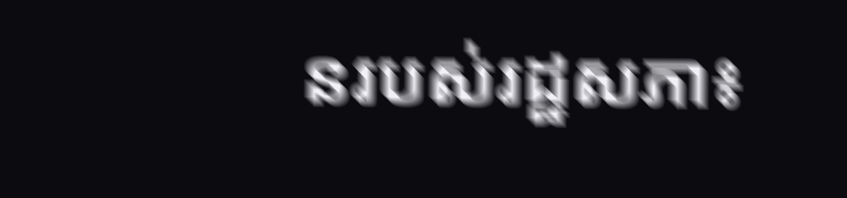នរបស់រដ្ឋសភា៖